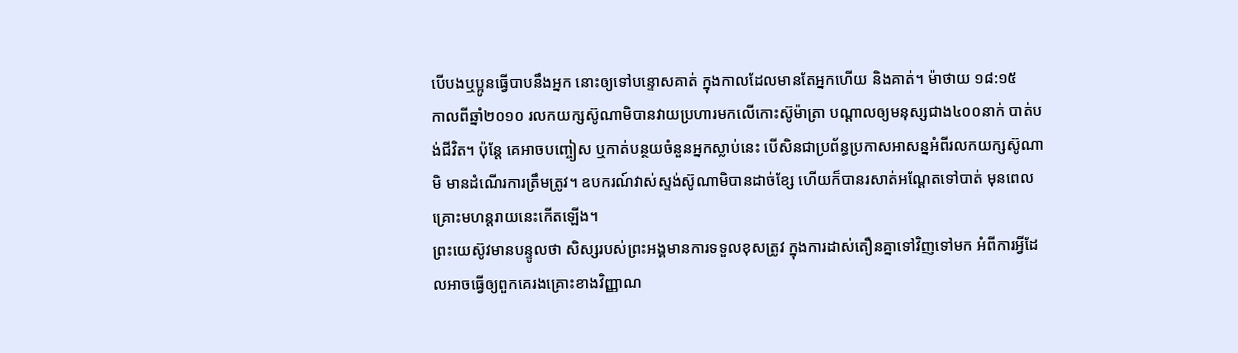បើបងឬប្អូនធ្វើបាបនឹងអ្នក នោះឲ្យទៅបន្ទោសគាត់ ក្នុងកាលដែលមានតែអ្នកហើយ និងគាត់។ ម៉ាថាយ ១៨:១៥
កាលពីឆ្នាំ២០១០ រលកយក្សស៊ូណាមិបានវាយប្រហារមកលើកោះស៊ូម៉ាត្រា បណ្តាលឲ្យមនុស្សជាង៤០០នាក់ បាត់បង់ជីវិត។ ប៉ុន្តែ គេអាចបញ្ចៀស ឬកាត់បន្ថយចំនួនអ្នកស្លាប់នេះ បើសិនជាប្រព័ន្ធប្រកាសអាសន្នអំពីរលកយក្សស៊ូណាមិ មានដំណើរការត្រឹមត្រូវ។ ឧបករណ៍វាស់ស្ទង់ស៊ូណាមិបានដាច់ខ្សែ ហើយក៏បានរសាត់អណ្ដែតទៅបាត់ មុនពេលគ្រោះមហន្តរាយនេះកើតឡើង។
ព្រះយេស៊ូវមានបន្ទូលថា សិស្សរបស់ព្រះអង្គមានការទទួលខុសត្រូវ ក្នុងការដាស់តឿនគ្នាទៅវិញទៅមក អំពីការអ្វីដែលអាចធ្វើឲ្យពួកគេរងគ្រោះខាងវិញ្ញាណ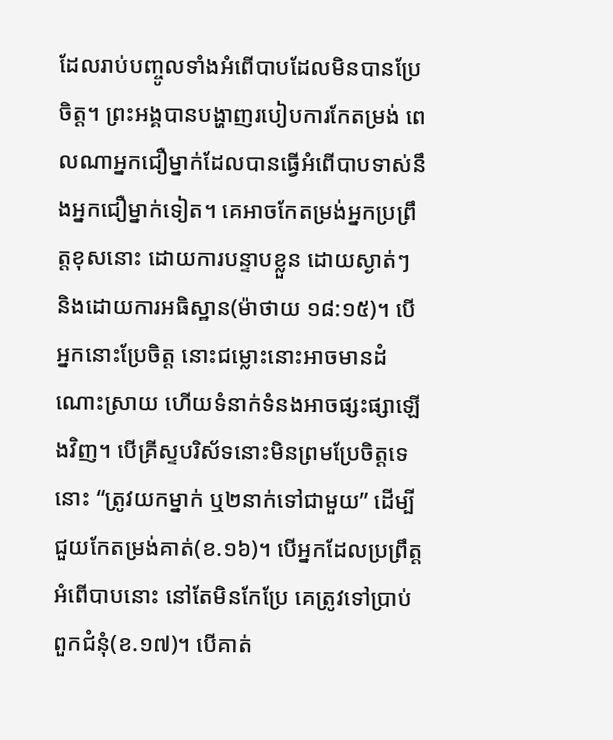ដែលរាប់បញ្ចូលទាំងអំពើបាបដែលមិនបានប្រែចិត្ត។ ព្រះអង្គបានបង្ហាញរបៀបការកែតម្រង់ ពេលណាអ្នកជឿម្នាក់ដែលបានធ្វើអំពើបាបទាស់នឹងអ្នកជឿម្នាក់ទៀត។ គេអាចកែតម្រង់អ្នកប្រព្រឹត្តខុសនោះ ដោយការបន្ទាបខ្លួន ដោយស្ងាត់ៗ និងដោយការអធិស្ឋាន(ម៉ាថាយ ១៨:១៥)។ បើអ្នកនោះប្រែចិត្ត នោះជម្លោះនោះអាចមានដំណោះស្រាយ ហើយទំនាក់ទំនងអាចផ្សះផ្សាឡើងវិញ។ បើគ្រីស្ទបរិស័ទនោះមិនព្រមប្រែចិត្តទេ នោះ “ត្រូវយកម្នាក់ ឬ២នាក់ទៅជាមួយ” ដើម្បីជួយកែតម្រង់គាត់(ខ.១៦)។ បើអ្នកដែលប្រព្រឹត្តអំពើបាបនោះ នៅតែមិនកែប្រែ គេត្រូវទៅប្រាប់ពួកជំនុំ(ខ.១៧)។ បើគាត់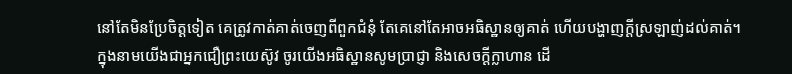នៅតែមិនប្រែចិត្តទៀត គេត្រូវកាត់គាត់ចេញពីពួកជំនុំ តែគេនៅតែអាចអធិស្ឋានឲ្យគាត់ ហើយបង្ហាញក្តីស្រឡាញ់ដល់គាត់។
ក្នុងនាមយើងជាអ្នកជឿព្រះយេស៊ូវ ចូរយើងអធិស្ឋានសូមប្រាជ្ញា និងសេចក្តីក្លាហាន ដើ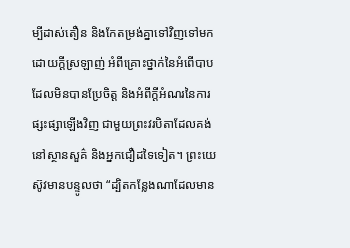ម្បីដាស់តឿន និងកែតម្រង់គ្នាទៅវិញទៅមក ដោយក្តីស្រឡាញ់ អំពីគ្រោះថ្នាក់នៃអំពើបាបដែលមិនបានប្រែចិត្ត និងអំពីក្តីអំណរនៃការផ្សះផ្សាឡើងវិញ ជាមួយព្រះវរបិតាដែលគង់នៅស្ថានសួគ៌ និងអ្នកជឿដទៃទៀត។ ព្រះយេស៊ូវមានបន្ទូលថា “ដ្បិតកន្លែងណាដែលមាន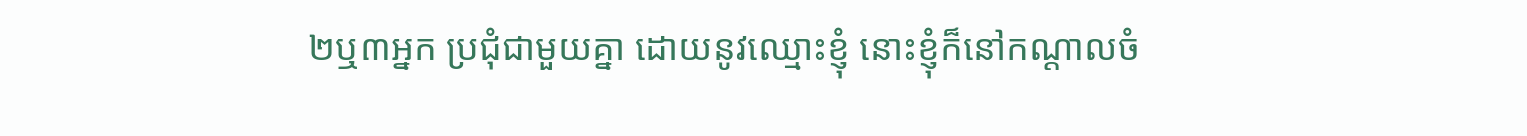២ឬ៣អ្នក ប្រជុំជាមួយគ្នា ដោយនូវឈ្មោះខ្ញុំ នោះខ្ញុំក៏នៅកណ្តាលចំ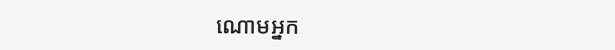ណោមអ្នក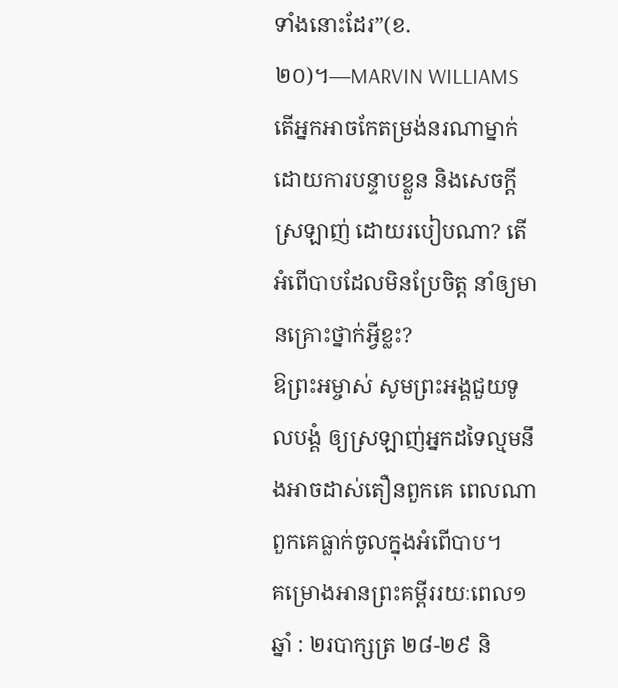ទាំងនោះដែរ”(ខ.២០)។—MARVIN WILLIAMS
តើអ្នកអាចកែតម្រង់នរណាម្នាក់ ដោយការបន្ទាបខ្លួន និងសេចក្តីស្រឡាញ់ ដោយរបៀបណា? តើអំពើបាបដែលមិនប្រែចិត្ត នាំឲ្យមានគ្រោះថ្នាក់អ្វីខ្លះ?
ឱព្រះអម្ចាស់ សូមព្រះអង្គជួយទូលបង្គំ ឲ្យស្រឡាញ់អ្នកដទៃល្មមនឹងអាចដាស់តឿនពួកគេ ពេលណាពួកគេធ្លាក់ចូលក្នុងអំពើបាប។
គម្រោងអានព្រះគម្ពីររយៈពេល១ឆ្នាំ : ២របាក្សត្រ ២៨-២៩ និ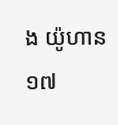ង យ៉ូហាន ១៧